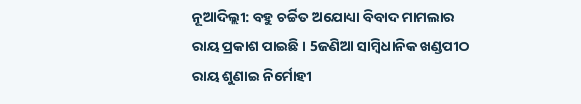ନୂଆଦିଲ୍ଲୀ: ବହୁ ଚର୍ଚ୍ଚିତ ଅଯୋଧ୍ୟା ବିବାଦ ମାମଲାର ରାୟ ପ୍ରକାଶ ପାଇଛି । 5ଜଣିଆ ସାମ୍ବିଧାନିକ ଖଣ୍ଡପୀଠ ରାୟ ଶୁଣାଇ ନିର୍ମୋହୀ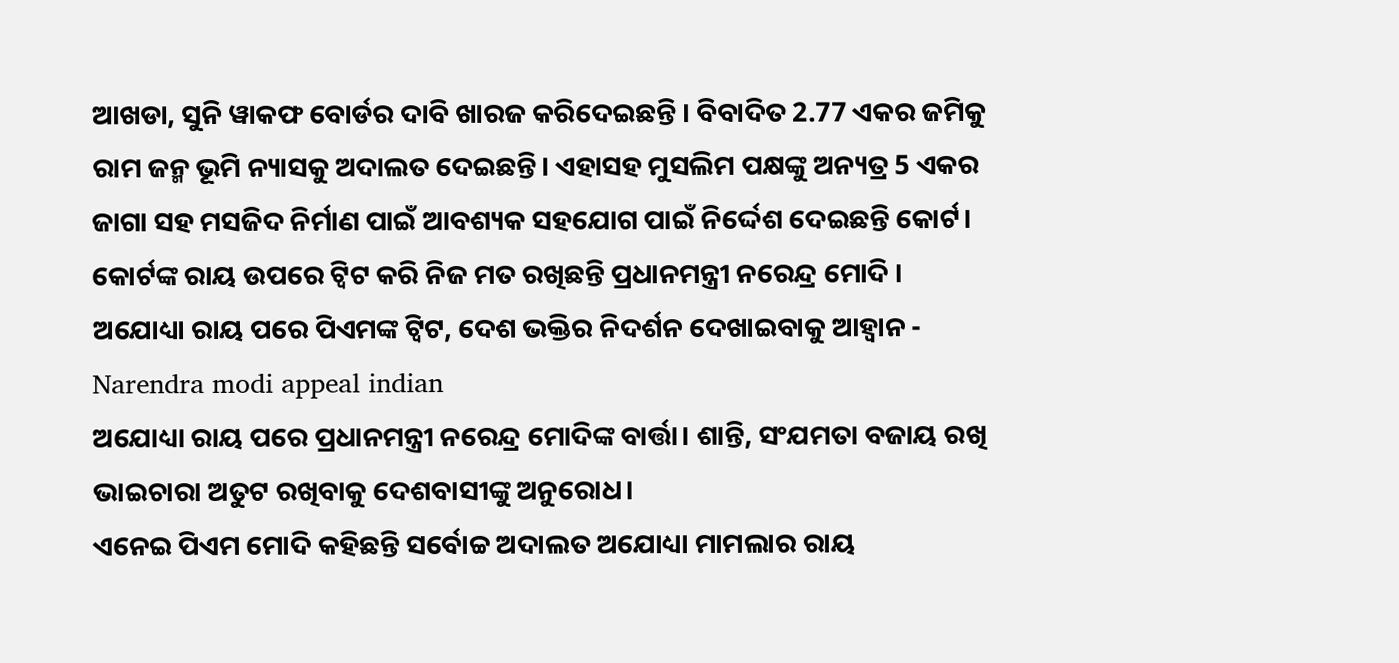ଆଖଡା, ସୁନି ୱାକଫ ବୋର୍ଡର ଦାବି ଖାରଜ କରିଦେଇଛନ୍ତି । ବିବାଦିତ 2.77 ଏକର ଜମିକୁ ରାମ ଜନ୍ମ ଭୂମି ନ୍ୟାସକୁ ଅଦାଲତ ଦେଇଛନ୍ତି। ଏହାସହ ମୁସଲିମ ପକ୍ଷଙ୍କୁ ଅନ୍ୟତ୍ର 5 ଏକର ଜାଗା ସହ ମସଜିଦ ନିର୍ମାଣ ପାଇଁ ଆବଶ୍ୟକ ସହଯୋଗ ପାଇଁ ନିର୍ଦ୍ଦେଶ ଦେଇଛନ୍ତି କୋର୍ଟ। କୋର୍ଟଙ୍କ ରାୟ ଉପରେ ଟ୍ବିଟ କରି ନିଜ ମତ ରଖିଛନ୍ତି ପ୍ରଧାନମନ୍ତ୍ରୀ ନରେନ୍ଦ୍ର ମୋଦି ।
ଅଯୋଧ୍ୟା ରାୟ ପରେ ପିଏମଙ୍କ ଟ୍ୱିଟ, ଦେଶ ଭକ୍ତିର ନିଦର୍ଶନ ଦେଖାଇବାକୁ ଆହ୍ବାନ - Narendra modi appeal indian
ଅଯୋଧ୍ୟା ରାୟ ପରେ ପ୍ରଧାନମନ୍ତ୍ରୀ ନରେନ୍ଦ୍ର ମୋଦିଙ୍କ ବାର୍ତ୍ତା। ଶାନ୍ତି, ସଂଯମତା ବଜାୟ ରଖି ଭାଇଚାରା ଅତୁଟ ରଖିବାକୁ ଦେଶବାସୀଙ୍କୁ ଅନୁରୋଧ।
ଏନେଇ ପିଏମ ମୋଦି କହିଛନ୍ତି ସର୍ବୋଚ୍ଚ ଅଦାଲତ ଅଯୋଧ୍ୟା ମାମଲାର ରାୟ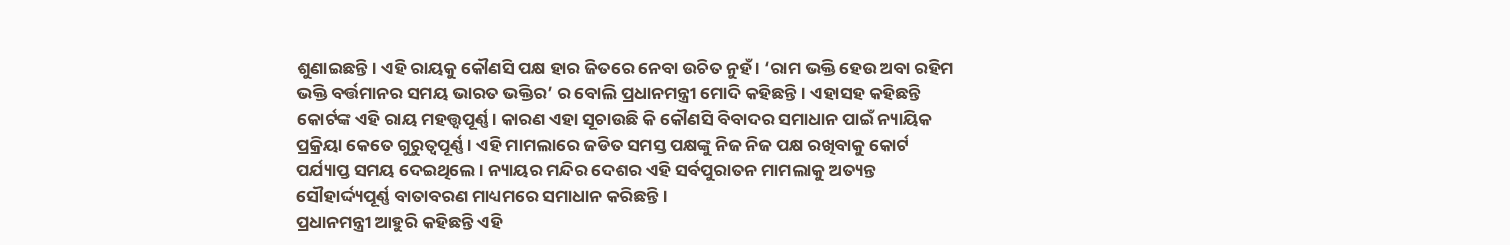ଶୁଣାଇଛନ୍ତି। ଏହି ରାୟକୁ କୌଣସି ପକ୍ଷ ହାର ଜିତରେ ନେବା ଉଚିତ ନୁହଁ । ‘ରାମ ଭକ୍ତି ହେଉ ଅବା ରହିମ ଭକ୍ତି ବର୍ତ୍ତମାନର ସମୟ ଭାରତ ଭକ୍ତିର’ ର ବୋଲି ପ୍ରଧାନମନ୍ତ୍ରୀ ମୋଦି କହିଛନ୍ତି। ଏହାସହ କହିଛନ୍ତି କୋର୍ଟଙ୍କ ଏହି ରାୟ ମହତ୍ତ୍ବପୂର୍ଣ୍ଣ। କାରଣ ଏହା ସୂଚାଉଛି କି କୌଣସି ବିବାଦର ସମାଧାନ ପାଇଁ ନ୍ୟାୟିକ ପ୍ରକ୍ରିୟା କେତେ ଗୁରୁତ୍ବପୂର୍ଣ୍ଣ । ଏହି ମାମଲାରେ ଜଡିତ ସମସ୍ତ ପକ୍ଷଙ୍କୁ ନିଜ ନିଜ ପକ୍ଷ ରଖିବାକୁ କୋର୍ଟ ପର୍ଯ୍ୟାପ୍ତ ସମୟ ଦେଇଥିଲେ । ନ୍ୟାୟର ମନ୍ଦିର ଦେଶର ଏହି ସର୍ବପୁରାତନ ମାମଲାକୁ ଅତ୍ୟନ୍ତ ସୌହାର୍ଦ୍ଦ୍ୟପୂର୍ଣ୍ଣ ବାତାବରଣ ମାଧ୍ୟମରେ ସମାଧାନ କରିଛନ୍ତି।
ପ୍ରଧାନମନ୍ତ୍ରୀ ଆହୁରି କହିଛନ୍ତି ଏହି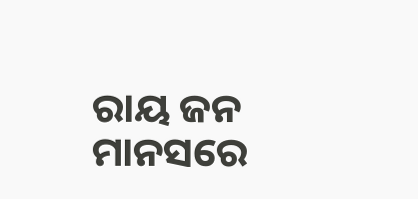ରାୟ ଜନ ମାନସରେ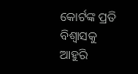କୋର୍ଟଙ୍କ ପ୍ରତି ବିଶ୍ବାସକୁ ଆହୁରି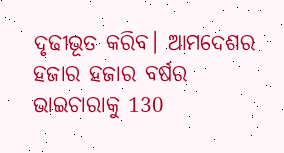ଦୃଢୀଭୂତ କରିବ। ଆମଦେଶର ହଜାର ହଜାର ବର୍ଷର ଭାଇଚାରାକୁ 130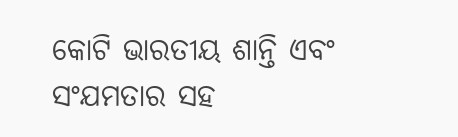କୋଟି ଭାରତୀୟ ଶାନ୍ତି ଏବଂ ସଂଯମତାର ସହ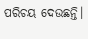ପରିଚୟ ଦେଉଛନ୍ତି।